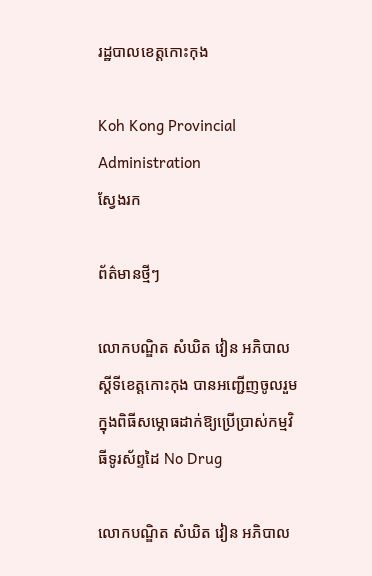រដ្ឋបាលខេត្តកោះកុង

Koh Kong Provincial Administration
ស្វែងរក

ព័ត៌មានថ្មីៗ

លោកបណ្ឌិត សំឃិត វៀន អភិបាលស្តីទីខេត្តកោះកុង បានអញ្ជើញចូលរួមក្នុងពិធីសម្ភោធដាក់ឱ្យប្រើប្រាស់កម្មវិធីទូរស័ព្ទដៃ No Drug

លោកបណ្ឌិត សំឃិត វៀន អភិបាល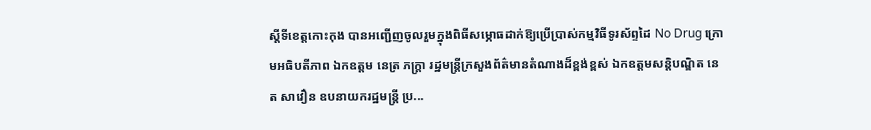ស្តីទីខេត្តកោះកុង បានអញ្ជើញចូលរួមក្នុងពិធីសម្ភោធដាក់ឱ្យប្រើប្រាស់កម្មវិធីទូរស័ព្ទដៃ No Drug ក្រោមអធិបតីភាព ឯកឧត្តម នេត្រ ភក្រ្តា រដ្ឋមន្រ្តីក្រសួងព័ត៌មានតំណាងដ៏ខ្ពង់ខ្ពស់ ឯកឧត្តមសន្តិបណ្ឌិត នេត សាវឿន ឧបនាយករដ្ឋមន្រ្តី ប្រ...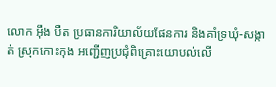លោក អ៊ឹង បឺត ប្រធានការិយាល័យផែនការ និងគាំទ្រឃុំ-សង្កាត់ ស្រុកកោះកុង អញ្ជើញប្រជុំពិគ្រោះយោបល់លើ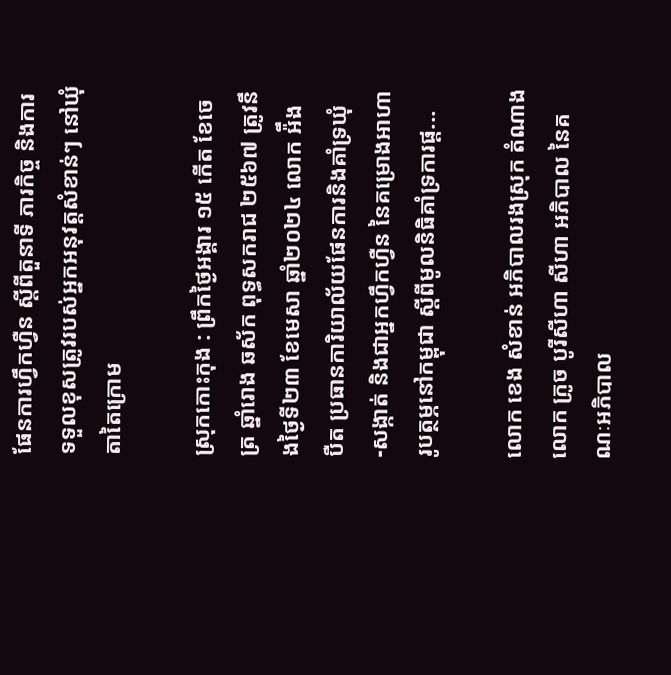ផែនការហ្វឹកហ្វឺន ស្តីពីតួនាទី ភារកិច្ច និងការទទួលខុសត្រូវរបស់អ្នកអនុវត្តសំខាន់ៗ នៅឃុំតាតៃក្រោម

ស្រុកកោះកុង : ព្រឹកថ្ងៃអង្គារ ១៥ កើត ខែចេត្រ ឆ្នាំរោង ឆស័ក ពុទ្ធសករាជ ២៥៦៧ ត្រូវនឹងថ្ងៃទី២៣ ខែមេសា ឆ្នាំ២០២៤ លោក អ៉ឹង បឺត ប្រធានការិយាល័យផែនការនិងគាំទ្រឃុំ-សង្កាត់ និងជាអ្នកហ្វឹកហ្វឺន នៃគម្រោងអាហារូបត្ថម្ភនៅកម្ពុជា ស្តីពីមូលនិធិគាំទ្រការផ្ត...

លោក ខេង សំខាន់ អភិបាលរងស្រុក តំណាងលោក ក្រូច បូរីសីហា សីហា អភិបាល នៃគណៈអភិបាល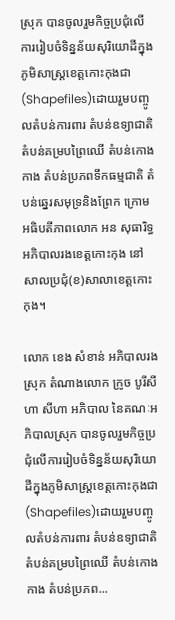ស្រុក បានចូលរួមកិច្ចប្រជុំលើការរៀបចំទិន្នន័យសុរិយោដីក្នុងភូមិសាស្រ្តខេត្តកោះកុងជា(Shapefiles)ដោយរួមបញ្ចូលតំបន់ការពារ តំបន់ឧទ្យាជាតិ តំបន់គម្របព្រៃឈើ តំបន់កោងកាង តំបន់ប្រភពទឹកធម្មជាតិ តំបន់ឆ្នេរសមុទ្រនិងព្រែក ក្រោមអធិបតីភាពលោក អន សុធារិទ្ធ អភិបាលរងខេត្តកោះកុង នៅសាលប្រជុំ(ខ)សាលាខេត្តកោះកុង។

លោក ខេង សំខាន់ អភិបាលរងស្រុក តំណាងលោក ក្រូច បូរីសីហា សីហា អភិបាល នៃគណៈអភិបាលស្រុក បានចូលរួមកិច្ចប្រជុំលើការរៀបចំទិន្នន័យសុរិយោដីក្នុងភូមិសាស្រ្តខេត្តកោះកុងជា(Shapefiles)ដោយរួមបញ្ចូលតំបន់ការពារ តំបន់ឧទ្យាជាតិ តំបន់គម្របព្រៃឈើ តំបន់កោងកាង តំបន់ប្រភព...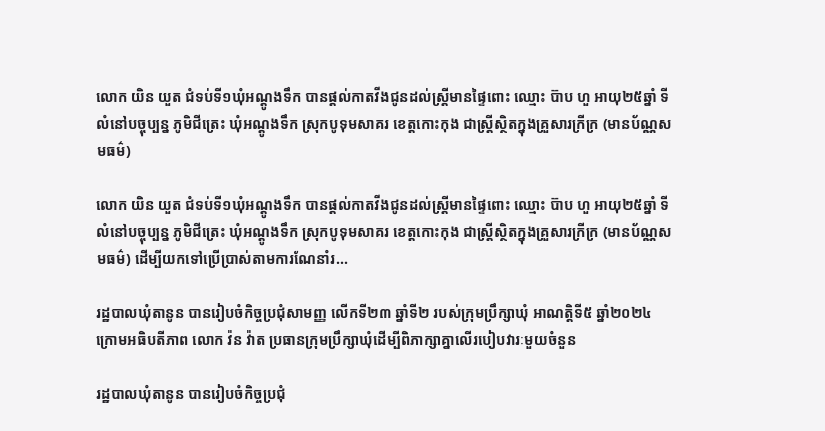លោក យិន យួត ជំទប់ទី១ឃុំអណ្តូងទឹក បានផ្តល់កាតវីងជូនដល់ស្រ្តីមានផ្ទៃពោះ ឈ្មោះ ប៊ាប ហួ អាយុ២៥ឆ្នាំ ទីលំនៅបច្ចុប្បន្ន ភូមិជីត្រេះ ឃុំអណ្តូងទឹក ស្រុកបូទុមសាគរ ខេត្តកោះកុង ជាស្ត្រីស្ថិតក្នុងគ្រួសារក្រីក្រ (មានប័ណ្ណសមធម៌)

លោក យិន យួត ជំទប់ទី១ឃុំអណ្តូងទឹក បានផ្តល់កាតវីងជូនដល់ស្រ្តីមានផ្ទៃពោះ ឈ្មោះ ប៊ាប ហួ អាយុ២៥ឆ្នាំ ទីលំនៅបច្ចុប្បន្ន ភូមិជីត្រេះ ឃុំអណ្តូងទឹក ស្រុកបូទុមសាគរ ខេត្តកោះកុង ជាស្ត្រីស្ថិតក្នុងគ្រួសារក្រីក្រ (មានប័ណ្ណសមធម៌) ដើម្បីយកទៅប្រើប្រាស់តាមការណែនាំរ...

រដ្ឋបាលឃុំតានូន បានរៀបចំកិច្ចប្រជុំសាមញ្ញ លើកទី២៣ ឆ្នាំទី២ របស់ក្រុមប្រឹក្សាឃុំ អាណត្តិទី៥ ឆ្នាំ២០២៤ ក្រោមអធិបតីភាព លោក វ៉ន វ៉ាត ប្រធានក្រុមប្រឹក្សាឃុំដើម្បីពិភាក្សាគ្នាលើរបៀបវារៈមួយចំនួន

រដ្ឋបាលឃុំតានូន បានរៀបចំកិច្ចប្រជុំ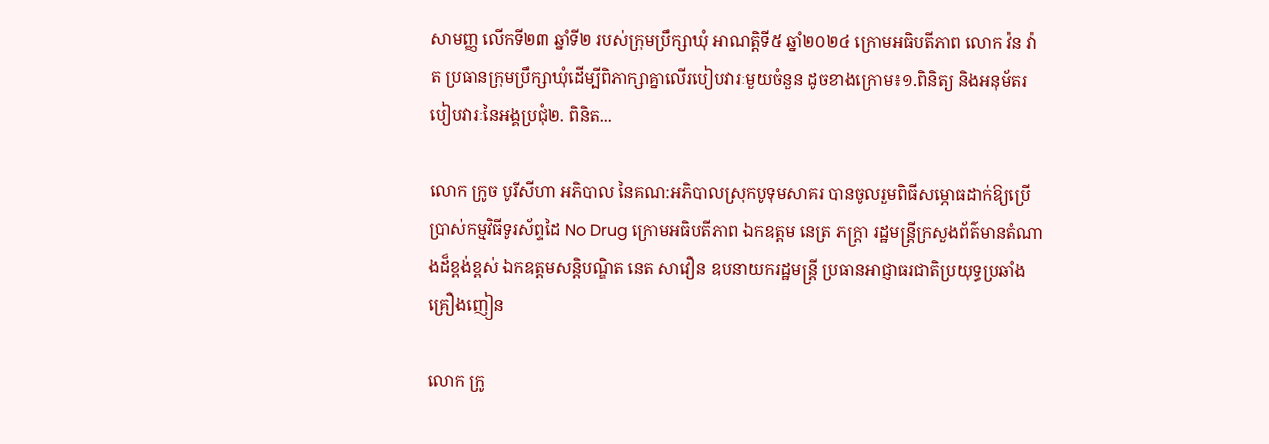សាមញ្ញ លើកទី២៣ ឆ្នាំទី២ របស់ក្រុមប្រឹក្សាឃុំ អាណត្តិទី៥ ឆ្នាំ២០២៤ ក្រោមអធិបតីភាព លោក វ៉ន វ៉ាត ប្រធានក្រុមប្រឹក្សាឃុំដើម្បីពិភាក្សាគ្នាលើរបៀបវារៈមួយចំនួន ដូចខាងក្រោម៖១.ពិនិត្យ និងអនុម័តរបៀបវារៈនៃអង្គប្រជុំ២. ពិនិត...

លោក ក្រូច បូរីសីហា អភិបាល នៃគណ:អភិបាលស្រុកបូទុមសាគរ បានចូលរួមពិធីសម្ភោធដាក់ឱ្យប្រើប្រាស់កម្មវិធីទូរស័ព្ទដៃ No Drug ក្រោមអធិបតីភាព ឯកឧត្តម នេត្រ ភក្រ្តា រដ្ឋមន្រ្តីក្រសួងព័ត៌មានតំណាងដ៏ខ្ពង់ខ្ពស់ ឯកឧត្តមសន្តិបណ្ឌិត នេត សាវឿន ឧបនាយករដ្ឋមន្រ្តី ប្រធានអាជ្ញាធរជាតិប្រយុទ្ធប្រឆាំងគ្រឿងញៀន

លោក ក្រូ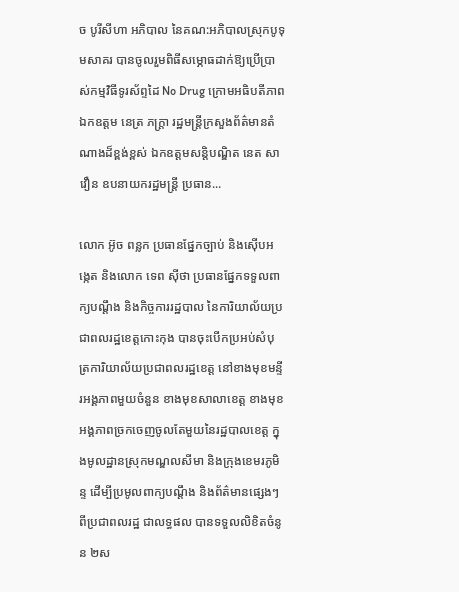ច បូរីសីហា អភិបាល នៃគណ:អភិបាលស្រុកបូទុមសាគរ បានចូលរួមពិធីសម្ភោធដាក់ឱ្យប្រើប្រាស់កម្មវិធីទូរស័ព្ទដៃ No Drug ក្រោមអធិបតីភាព ឯកឧត្តម នេត្រ ភក្រ្តា រដ្ឋមន្រ្តីក្រសួងព័ត៌មានតំណាងដ៏ខ្ពង់ខ្ពស់ ឯកឧត្តមសន្តិបណ្ឌិត នេត សាវឿន ឧបនាយករដ្ឋមន្រ្តី ប្រធាន...

លោក អ៊ូច ពន្លក ប្រធានផ្នែកច្បាប់ និងស៊ើបអង្កេត និងលោក ទេព ស៊ីថា ប្រធានផ្នែកទទួលពាក្យបណ្តឹង និងកិច្ចការរដ្ឋបាល នៃការិយាល័យប្រជាពលរដ្ឋខេត្តកោះកុង បានចុះបើកប្រអប់សំបុត្រការិយាល័យប្រជាពលរដ្ឋខេត្ត នៅខាងមុខមន្ទីរអង្គភាពមួយចំនួន ខាងមុខសាលាខេត្ត ខាងមុខអង្គភាពច្រកចេញចូលតែមួយនៃរដ្ឋបាលខេត្ត ក្នុងមូលដ្ឋានស្រុកមណ្ឌលសីមា និងក្រុងខេមរភូមិន្ទ ដើម្បីប្រមូលពាក្យបណ្តឹង និងព័ត៌មានផ្សេងៗពីប្រជាពលរដ្ឋ ជាលទ្ធផល បានទទួលលិខិតចំនូន ២ស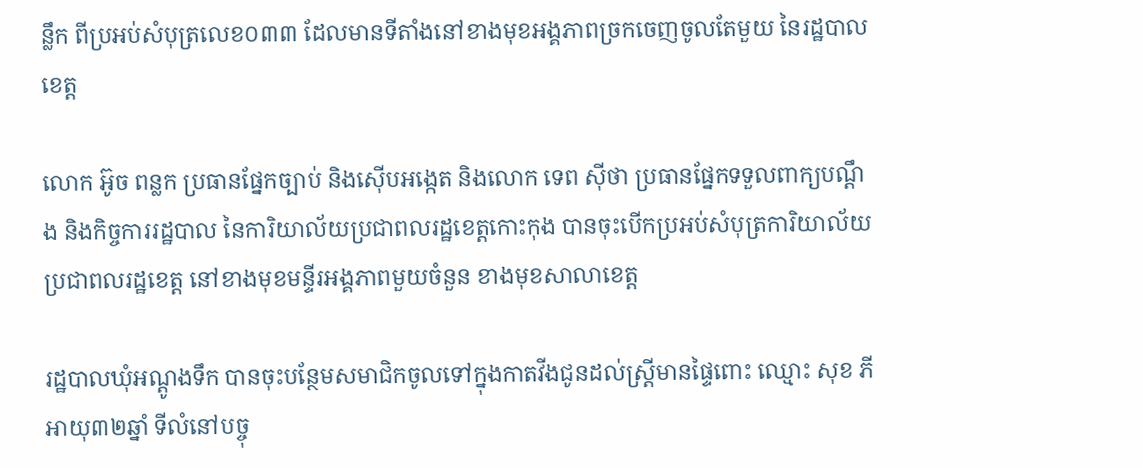ន្លឹក ពីប្រអប់សំបុត្រលេខ០៣៣ ដែលមានទីតាំងនៅខាងមុខអង្គភាពច្រកចេញចូលតែមួយ នៃរដ្ឋបាលខេត្ត

លោក អ៊ូច ពន្លក ប្រធានផ្នែកច្បាប់ និងស៊ើបអង្កេត និងលោក ទេព ស៊ីថា ប្រធានផ្នែកទទួលពាក្យបណ្តឹង និងកិច្ចការរដ្ឋបាល នៃការិយាល័យប្រជាពលរដ្ឋខេត្តកោះកុង បានចុះបើកប្រអប់សំបុត្រការិយាល័យប្រជាពលរដ្ឋខេត្ត នៅខាងមុខមន្ទីរអង្គភាពមួយចំនួន ខាងមុខសាលាខេត្ត

រដ្ឋបាលឃុំអណ្តូងទឹក បានចុះបន្ថែមសមាជិកចូលទៅក្នុងកាតវីងជូនដល់ស្រ្តីមានផ្ទៃពោះ ឈ្មោះ សុខ ភី អាយុ៣២ឆ្នាំ ទីលំនៅបច្ចុ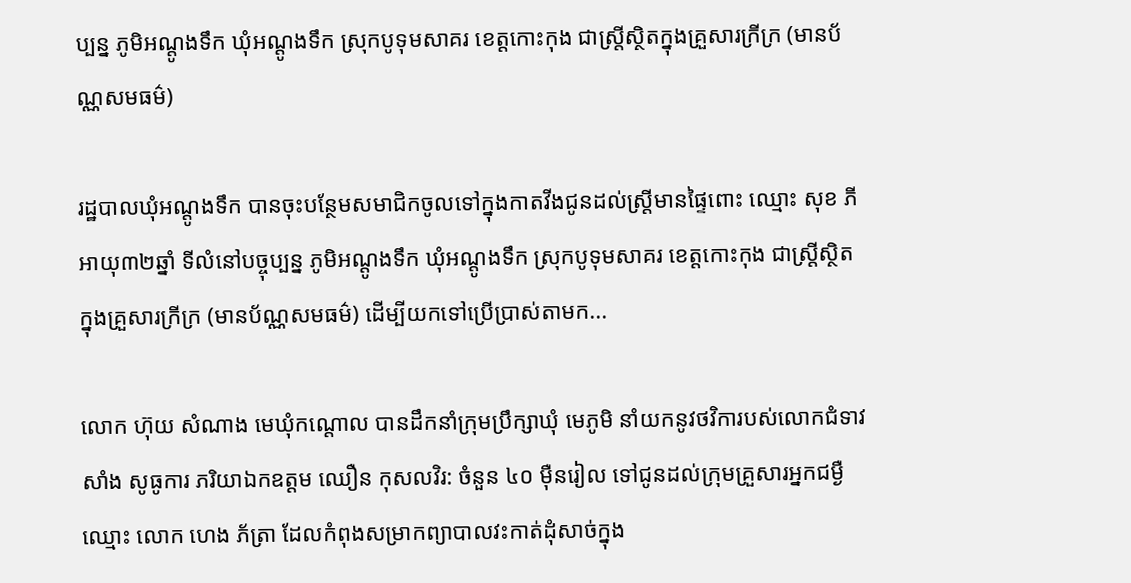ប្បន្ន ភូមិអណ្តូងទឹក ឃុំអណ្តូងទឹក ស្រុកបូទុមសាគរ ខេត្តកោះកុង ជាស្ត្រីស្ថិតក្នុងគ្រួសារក្រីក្រ (មានប័ណ្ណសមធម៌)

រដ្ឋបាលឃុំអណ្តូងទឹក បានចុះបន្ថែមសមាជិកចូលទៅក្នុងកាតវីងជូនដល់ស្រ្តីមានផ្ទៃពោះ ឈ្មោះ សុខ ភី អាយុ៣២ឆ្នាំ ទីលំនៅបច្ចុប្បន្ន ភូមិអណ្តូងទឹក ឃុំអណ្តូងទឹក ស្រុកបូទុមសាគរ ខេត្តកោះកុង ជាស្ត្រីស្ថិតក្នុងគ្រួសារក្រីក្រ (មានប័ណ្ណសមធម៌) ដើម្បីយកទៅប្រើប្រាស់តាមក...

លោក ហ៊ុយ សំណាង មេឃុំកណ្តោល បានដឹកនាំក្រុមប្រឹក្សាឃុំ មេភូមិ នាំយកនូវថវិការបស់លោកជំទាវ សាំង សូធូការ ភរិយាឯកឧត្តម ឈឿន កុសលវិរ: ចំនួន ៤០ មុឺនរៀល ទៅជូនដល់ក្រុមគ្រួសារអ្នកជម្ងឺ ឈ្មោះ លោក ហេង ភ័ត្រា ដែលកំពុងសម្រាកព្យាបាលវះកាត់ដុំសាច់ក្នុង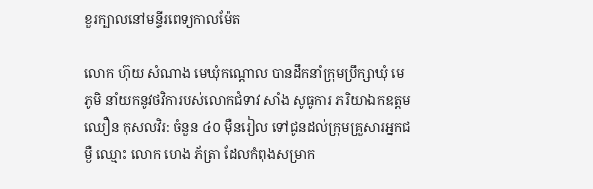ខួរក្បាលនៅមន្ទីរពេទ្យកាលម៉ែត

លោក ហ៊ុយ សំណាង មេឃុំកណ្តោល បានដឹកនាំក្រុមប្រឹក្សាឃុំ មេភូមិ នាំយកនូវថវិការបស់លោកជំទាវ សាំង សូធូការ ភរិយាឯកឧត្តម ឈឿន កុសលវិរ: ចំនួន ៤០ មុឺនរៀល ទៅជូនដល់ក្រុមគ្រួសារអ្នកជម្ងឺ ឈ្មោះ លោក ហេង ភ័ត្រា ដែលកំពុងសម្រាក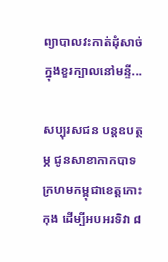ព្យាបាលវះកាត់ដុំសាច់ក្នុងខួរក្បាលនៅមន្ទី...

សប្បុរសជន បន្តឧបត្ថម្ភ ជូនសាខាកាកបាទក្រហមកម្ពុជាខេត្តកោះកុង ដើម្បីអបអរទិវា ៨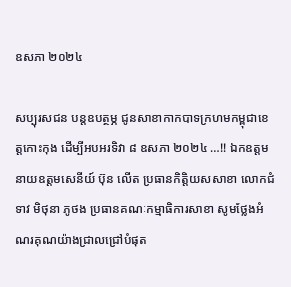ឧសភា ២០២៤

សប្បុរសជន បន្តឧបត្ថម្ភ ជូនសាខាកាកបាទក្រហមកម្ពុជាខេត្តកោះកុង ដើម្បីអបអរទិវា ៨ ឧសភា ២០២៤ …!! ឯកឧត្តមនាយឧត្តមសេនីយ៍ ប៊ុន លើត ប្រធានកិត្តិយសសាខា លោកជំទាវ មិថុនា ភូថង ប្រធានគណៈកម្មាធិការសាខា សូមថ្លែងអំណរគុណយ៉ាងជ្រាលជ្រៅបំផុត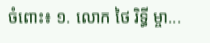ចំពោះ៖ ១. លោក ថៃ រិទ្ធី ម្ចា...